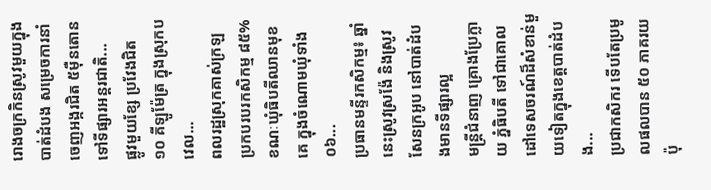រោងចក្រកិនស្រូវមួយក្នុងបាត់ដំបង សម្រេចការនាំចេញអង្ករជិត ៥ម៉ឺនតោនទៅទីផ្សារអន្តរជាតិ...
ផ្លូវមួយខ្សែ ប្រវែងជិត ១០ គីឡូម៉ែត្រ ក្នុងស្រុកបវេល...
ពលរដ្ឋស្រុកគាស់ក្រឡ ប្រកបរបរកសិកម្ម ៨៥% ខណៈឃុំធិបតីឈានមុខគេ ក្នុងចំណោមឃុំទាំង ០៦...
ប្រធានមន្ទីរកសិកម្ម៖ ឆ្នាំនេះស្រូវស្រង៉ែ និងស្រូវសែនក្រអូប នៅបាត់ដំបងមានទីផ្សារល្អ
មន្ត្រីជំនាញ គ្រោងប្រែក្លាយ ភ្នំធិបតី ទៅជាគោលដៅទេសចរណ៍ដ៏សំខាន់មួយទៀតក្នុងខេត្តបាត់ដំបង...
ប្រជាកសិករ ទើបតែប្រមូលផលបាន ៥០ ភាគរយប៉ុ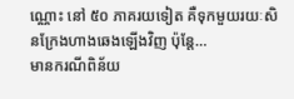ណ្ណោះ នៅ ៥០ ភាគរយទៀត គឺទុកមួយរយៈសិនក្រែងហាងឆេងឡើងវិញ ប៉ុន្តែ...
មានករណីពិន័យ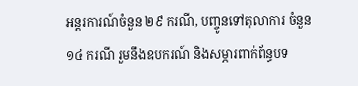អន្តរការណ៍ចំនួន ២៩ ករណី, បញ្ចូនទៅតុលាការ ចំនួន ១៤ ករណី រួមនឹងឧបករណ៍ និងសម្ភារពាក់ព័ន្ធបទ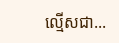ល្មើសជា...